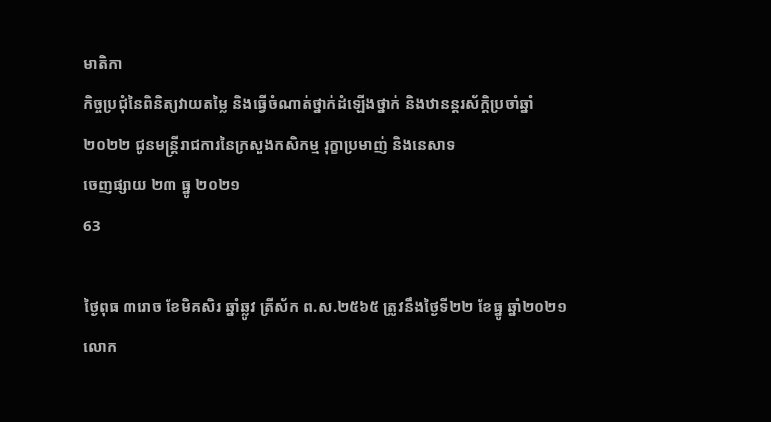មាតិកា
កិច្ចប្រជុំនៃពិនិត្យវាយតម្លៃ និងធ្វើចំណាត់ថ្នាក់ដំឡើងថ្នាក់ និងឋានន្តរស័ក្តិប្រចាំឆ្នាំ ២០២២ ជូនមន្ត្រីរាជការនៃក្រសួងកសិកម្ម រុក្ខាប្រមាញ់ និងនេសាទ
ចេញផ្សាយ ២៣ ធ្នូ ២០២១
63

ថ្ងៃពុធ ៣រោច ខែមិគសិរ ឆ្នាំឆ្លូវ ត្រីស័ក ព.ស.២៥៦៥ ត្រូវនឹងថ្ងៃទី២២ ខែធ្នូ ឆ្នាំ២០២១ លោក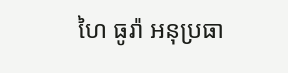ហៃ ធូរ៉ា អនុប្រធា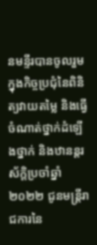នមន្ទីរបានចូលរួមក្នុងកិច្ចប្រជុំនៃពិនិត្យវាយតម្លៃ និងធ្វើចំណាត់ថ្នាក់ដំឡើងថ្នាក់ និងឋានន្តរស័ក្តិប្រចាំឆ្នាំ ២០២២ ជូនមន្ត្រីរាជការនៃ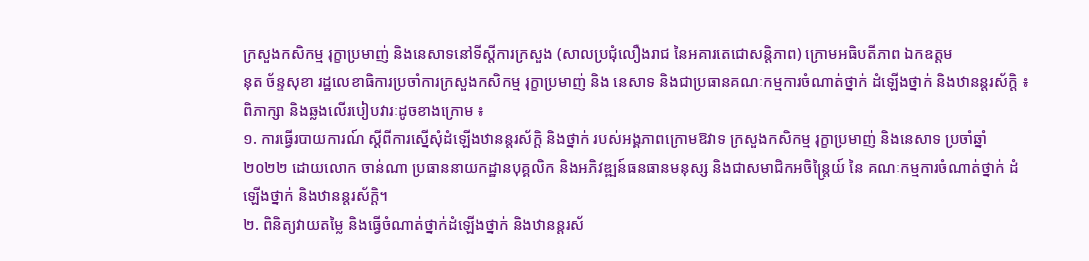ក្រសួងកសិកម្ម រុក្ខាប្រមាញ់ និងនេសាទនៅទីស្តីការក្រសួង (សាលប្រជុំលឿងរាជ នៃអគារតេជោសន្តិភាព) ក្រោមអធិបតីភាព ឯកឧត្តម
នុត ច័ន្ទសុខា រដ្ឋលេខាធិការប្រចាំការក្រសួងកសិកម្ម រុក្ខាប្រមាញ់ និង នេសាទ និងជាប្រធានគណៈកម្មការចំណាត់ថ្នាក់ ដំឡើងថ្នាក់ និងឋានន្តរស័ក្តិ ៖ ពិភាក្សា និងឆ្លងលើរបៀបវារៈដូចខាងក្រោម ៖
១. ការធ្វើរបាយការណ៍ ស្តីពីការស្នើសុំដំឡើងឋានន្តរស័ក្តិ និងថ្នាក់ របស់អង្គភាពក្រោមឱវាទ ក្រសួងកសិកម្ម រុក្ខាប្រមាញ់ និងនេសាទ ប្រចាំឆ្នាំ២០២២ ដោយលោក ចាន់ណា ប្រធាននាយកដ្ឋានបុគ្គលិក និងអភិវឌ្ឍន៍ធនធានមនុស្ស និងជាសមាជិកអចិន្ត្រៃយ៍ នៃ គណៈកម្មការចំណាត់ថ្នាក់ ដំឡើងថ្នាក់ និងឋានន្តរស័ក្ដិ។
២. ពិនិត្យវាយតម្លៃ និងធ្វើចំណាត់ថ្នាក់ដំឡើងថ្នាក់ និងឋានន្តរស័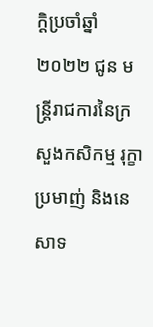ក្តិប្រចាំឆ្នាំ២០២២ ជូន មន្ត្រីរាជការនៃក្រសួងកសិកម្ម រុក្ខាប្រមាញ់ និងនេសាទ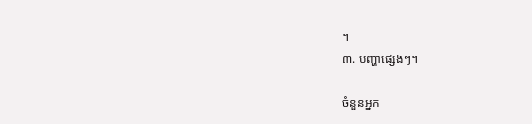។
៣. បញ្ហាផ្សេងៗ។

ចំនួនអ្នក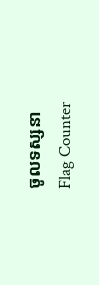ចូលទស្សនា
Flag Counter